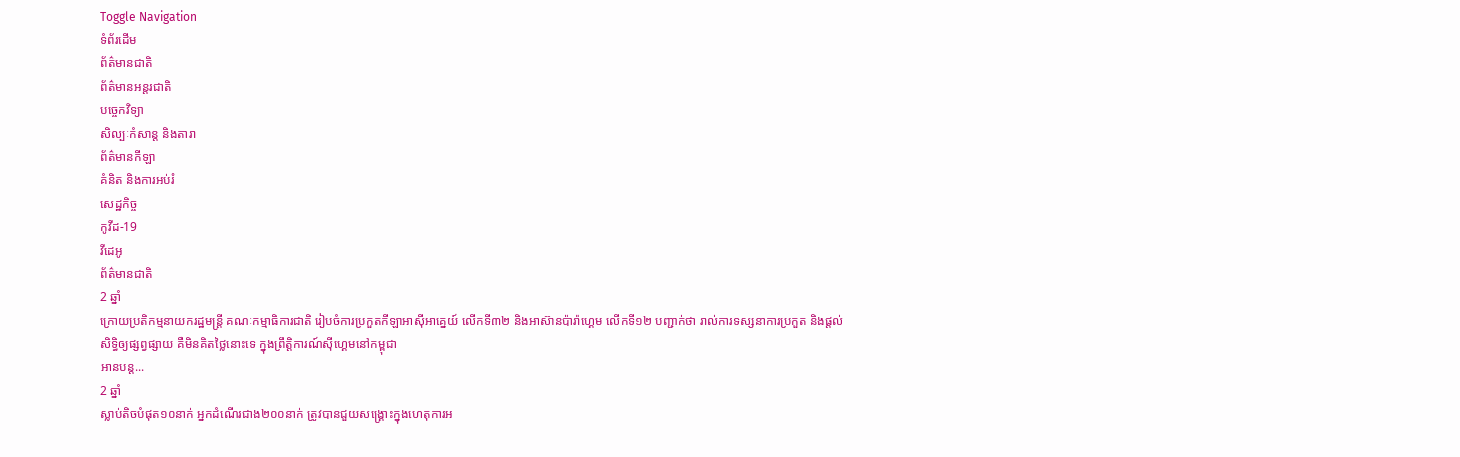Toggle Navigation
ទំព័រដើម
ព័ត៌មានជាតិ
ព័ត៌មានអន្តរជាតិ
បច្ចេកវិទ្យា
សិល្បៈកំសាន្ត និងតារា
ព័ត៌មានកីឡា
គំនិត និងការអប់រំ
សេដ្ឋកិច្ច
កូវីដ-19
វីដេអូ
ព័ត៌មានជាតិ
2 ឆ្នាំ
ក្រោយប្រតិកម្មនាយករដ្ឋមន្ត្រី គណៈកម្មាធិការជាតិ រៀបចំការប្រកួតកីឡាអាស៊ីអាគ្នេយ៍ លើកទី៣២ និងអាស៊ានប៉ារ៉ាហ្គេម លើកទី១២ បញ្ជាក់ថា រាល់ការទស្សនាការប្រកួត និងផ្តល់សិទ្ធិឲ្យផ្សព្វផ្សាយ គឺមិនគិតថ្លៃនោះទេ ក្នុងព្រឹត្តិការណ៍ស៊ីហ្គេមនៅកម្ពុជា
អានបន្ត...
2 ឆ្នាំ
ស្លាប់តិចបំផុត១០នាក់ អ្នកដំណើរជាង២០០នាក់ ត្រូវបានជួយសង្គ្រោះក្នុងហេតុការអ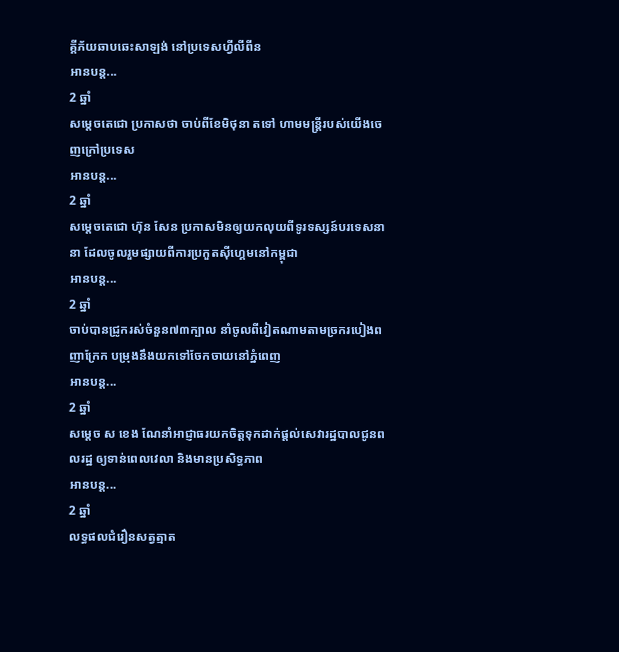គ្គីភ័យឆាបឆេះសាឡង់ នៅប្រទេសហ្វីលីពីន
អានបន្ត...
2 ឆ្នាំ
សម្ដេចតេជោ ប្រកាសថា ចាប់ពីខែមិថុនា តទៅ ហាមមន្ត្រីរបស់យើងចេញក្រៅប្រទេស
អានបន្ត...
2 ឆ្នាំ
សម្ដេចតេជោ ហ៊ុន សែន ប្រកាសមិនឲ្យយកលុយពីទូរទស្សន៍បរទេសនានា ដែលចូលរួមផ្សាយពីការប្រកួតស៊ីហ្គេមនៅកម្ពុជា
អានបន្ត...
2 ឆ្នាំ
ចាប់បានជ្រូករស់ចំនួន៧៣ក្បាល នាំចូលពីវៀតណាមតាមច្រករបៀងពញាក្រែក បម្រុងនឹងយកទៅចែកចាយនៅភ្នំពេញ
អានបន្ត...
2 ឆ្នាំ
សម្ដេច ស ខេង ណែនាំអាជ្ញាធរយកចិត្តទុកដាក់ផ្តល់សេវារដ្ឋបាលជូនពលរដ្ឋ ឲ្យទាន់ពេលវេលា និងមានប្រសិទ្ធភាព
អានបន្ត...
2 ឆ្នាំ
លទ្ធផលជំរឿនសត្វត្មាត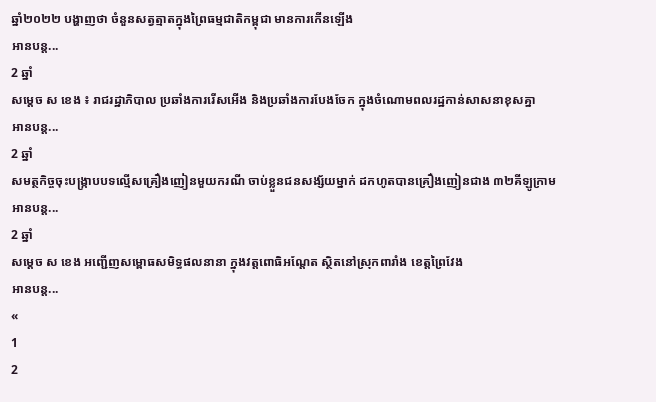ឆ្នាំ២០២២ បង្ហាញថា ចំនួនសត្វត្មាតក្នុងព្រៃធម្មជាតិកម្ពុជា មានការកើនឡើង
អានបន្ត...
2 ឆ្នាំ
សម្ដេច ស ខេង ៖ រាជរដ្ឋាភិបាល ប្រឆាំងការរើសអើង និងប្រឆាំងការបែងចែក ក្នុងចំណោមពលរដ្ឋកាន់សាសនាខុសគ្នា
អានបន្ត...
2 ឆ្នាំ
សមត្ថកិច្ចចុះបង្ក្រាបបទល្មើសគ្រឿងញៀនមួយករណី ចាប់ខ្លួនជនសង្ស័យម្នាក់ ដកហូតបានគ្រឿងញៀនជាង ៣២គីឡូក្រាម
អានបន្ត...
2 ឆ្នាំ
សម្ដេច ស ខេង អញ្ជើញសម្ពោធសមិទ្ធផលនានា ក្នុងវត្តពោធិអណ្តែត ស្ថិតនៅស្រុកពារាំង ខេត្តព្រៃវែង
អានបន្ត...
«
1
2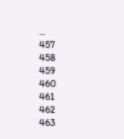...
457
458
459
460
461
462
463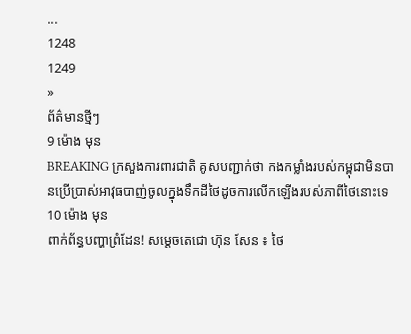...
1248
1249
»
ព័ត៌មានថ្មីៗ
9 ម៉ោង មុន
BREAKING ក្រសួងការពារជាតិ គូសបញ្ជាក់ថា កងកម្លាំងរបស់កម្ពុជាមិនបានប្រើប្រាស់អាវុធបាញ់ចូលក្នុងទឹកដីថៃដូចការលើកឡើងរបស់ភាពីថៃនោះទេ
10 ម៉ោង មុន
ពាក់ព័ន្ធបញ្ហាព្រំដែន! សម្តេចតេជោ ហ៊ុន សែន ៖ ថៃ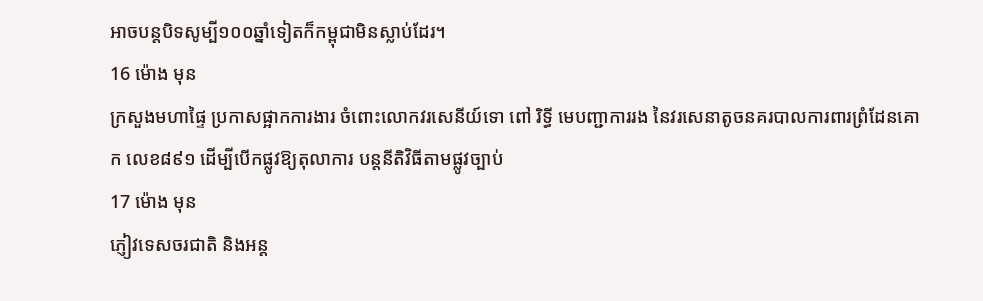អាចបន្តបិទសូម្បី១០០ឆ្នាំទៀតក៏កម្ពុជាមិនស្លាប់ដែរ។
16 ម៉ោង មុន
ក្រសួងមហាផ្ទៃ ប្រកាសផ្អាកការងារ ចំពោះលោកវរសេនីយ៍ទោ ពៅ រិទ្ធី មេបញ្ជាការរង នៃវរសេនាតូចនគរបាលការពារព្រំដែនគោក លេខ៨៩១ ដើម្បីបើកផ្លូវឱ្យតុលាការ បន្តនីតិវិធីតាមផ្លូវច្បាប់
17 ម៉ោង មុន
ភ្ញៀវទេសចរជាតិ និងអន្ដ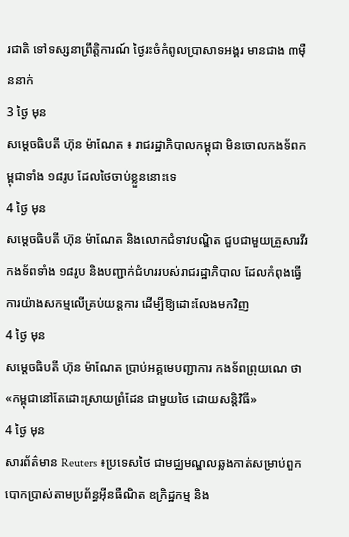រជាតិ ទៅទស្សនាព្រឹត្តិការណ៍ ថ្ងៃរះចំកំពូលប្រាសាទអង្គរ មានជាង ៣ម៉ឺននាក់
3 ថ្ងៃ មុន
សម្ដេចធិបតី ហ៊ុន ម៉ាណែត ៖ រាជរដ្ឋាភិបាលកម្ពុជា មិនចោលកងទ័ពកម្ពុជាទាំង ១៨រូប ដែលថៃចាប់ខ្លួននោះទេ
4 ថ្ងៃ មុន
សម្ដេចធិបតី ហ៊ុន ម៉ាណែត និងលោកជំទាវបណ្ឌិត ជួបជាមួយគ្រួសារវីរកងទ័ពទាំង ១៨រូប និងបញ្ជាក់ជំហររបស់រាជរដ្ឋាភិបាល ដែលកំពុងធ្វើការយ៉ាងសកម្មលើគ្រប់យន្តការ ដើម្បីឱ្យដោះលែងមកវិញ
4 ថ្ងៃ មុន
សម្តេចធិបតី ហ៊ុន ម៉ាណែត ប្រាប់អគ្គមេបញ្ជាការ កងទ័ពព្រុយណេ ថា «កម្ពុជានៅតែដោះស្រាយព្រំដែន ជាមួយថៃ ដោយសន្តិវិធី»
4 ថ្ងៃ មុន
សារព័ត៌មាន Reuters ៖ប្រទេសថៃ ជាមជ្ឈមណ្ឌលឆ្លងកាត់សម្រាប់ពួកបោកប្រាស់តាមប្រព័ន្ធអ៊ីនធឺណិត ឧក្រិដ្ឋកម្ម និង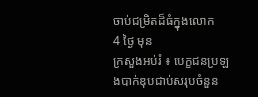ចាប់ជម្រិតដ៏ធំក្នុងលោក
4 ថ្ងៃ មុន
ក្រសួងអប់រំ ៖ បេក្ខជនប្រឡងបាក់ឌុបជាប់សរុបចំនួន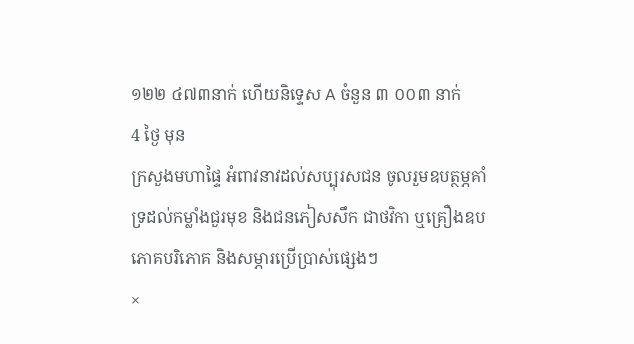១២២ ៤៧៣នាក់ ហើយនិទ្ទេស A ចំនួន ៣ ០០៣ នាក់
4 ថ្ងៃ មុន
ក្រសួងមហាផ្ទៃ អំពាវនាវដល់សប្បុរសជន ចូលរួមឧបត្ថម្ភគាំទ្រដល់កម្លាំងជួរមុខ និងជនភៀសសឹក ជាថវិកា ឬគ្រឿងឧបភោគបរិភោគ និងសម្ភារប្រើប្រាស់ផ្សេងៗ
×